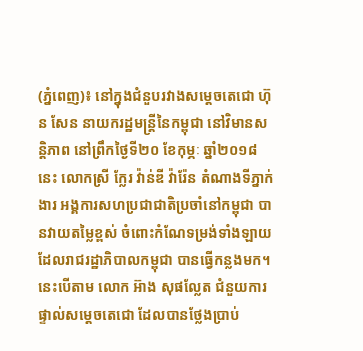(ភ្នំពេញ)៖ នៅក្នុងជំនួបរវាងសម្តេចតេជោ ហ៊ុន សែន នាយករដ្ឋមន្រ្តីនៃកម្ពុជា នៅវិមានសន្តិភាព នៅព្រឹកថ្ងៃទី២០ ខែកុម្ភៈ ឆ្នាំ២០១៨នេះ លោកស្រី ក្លែរ វ៉ាន់ឌី វ៉ារ៉ែន តំណាងទីភ្នាក់ងារ អង្គការសហប្រជាជាតិប្រចាំនៅកម្ពុជា បានវាយតម្លៃខ្ពស់ ចំពោះកំណែទម្រង់ទាំងឡាយ ដែលរាជរដ្ឋាភិបាលកម្ពុជា បានធ្វើកន្លងមក។ នេះបើតាម លោក អ៊ាង សុផល្លែត ជំនួយការផ្ទាល់សម្តេចតេជោ ដែលបានថ្លែងប្រាប់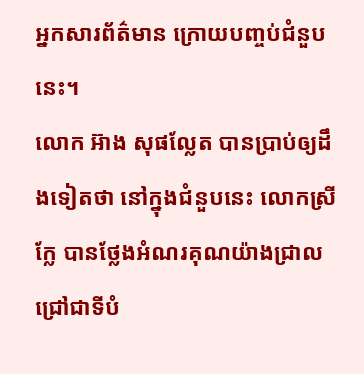អ្នកសារព័ត៌មាន ក្រោយបញ្ចប់ជំនួបនេះ។
លោក អ៊ាង សុផល្លែត បានប្រាប់ឲ្យដឹងទៀតថា នៅក្នុងជំនួបនេះ លោកស្រី ក្លែ បានថ្លែងអំណរគុណយ៉ាងជ្រាលជ្រៅជាទីបំ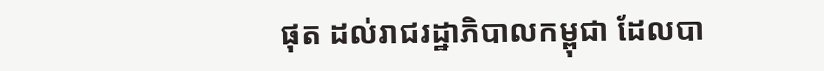ផុត ដល់រាជរដ្ឋាភិបាលកម្ពុជា ដែលបា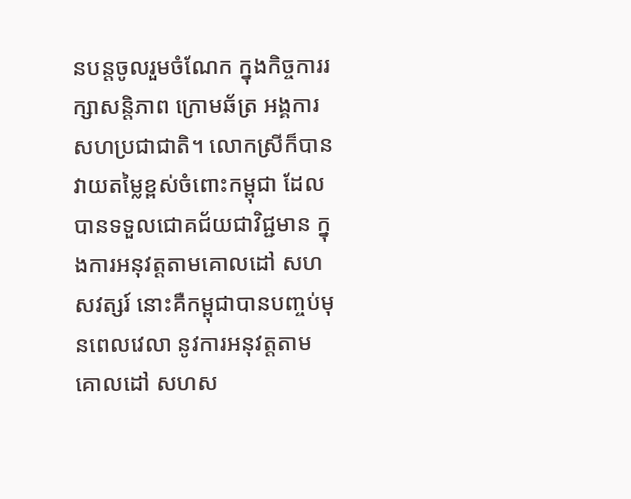នបន្តចូលរួមចំណែក ក្នុងកិច្ចការរក្សាសន្តិភាព ក្រោមឆ័ត្រ អង្គការសហប្រជាជាតិ។ លោកស្រីក៏បានវាយតម្លៃខ្ពស់ចំពោះកម្ពុជា ដែលបានទទួលជោគជ័យជាវិជ្ជមាន ក្នុងការអនុវត្តតាមគោលដៅ សហសវត្សរ៍ នោះគឺកម្ពុជាបានបញ្ចប់មុនពេលវេលា នូវការអនុវត្តតាមគោលដៅ សហស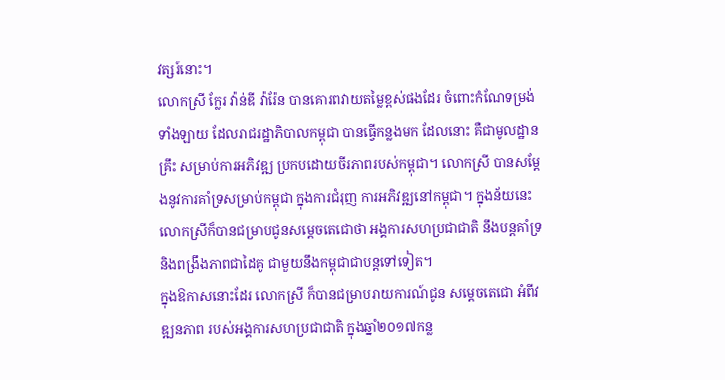វត្សរ៍នោះ។
លោកស្រី ក្លែរ វ៉ាន់ឌី វ៉ារ៉ែន បានគោរពវាយតម្លៃខ្ពស់ផងដែរ ចំពោះកំណែទម្រង់ទាំងឡាយ ដែលរាជរដ្ឋាភិបាលកម្ពុជា បានធ្វើកន្លងមក ដែលនោះ គឺជាមូលដ្ឋានគ្រឹះ សម្រាប់ការអភិវឌ្ឍ ប្រកបដោយចីរភាពរបស់កម្ពុជា។ លោកស្រី បានសម្តែងនូវការគាំទ្រសម្រាប់កម្ពុជា ក្នុងការជំរុញ ការអភិវឌ្ឍនៅកម្ពុជា។ ក្នុងន័យនេះ លោកស្រីក៏បានជម្រាបជូនសម្តេចតេជោថា អង្គការសហប្រជាជាតិ នឹងបន្តគាំទ្រ និងពង្រឹងភាពជាដៃគូ ជាមួយនឹងកម្ពុជាជាបន្តទៅទៀត។
ក្នុងឱកាសនោះដែរ លោកស្រី ក៏បានជម្រាបរាយការណ៍ជូន សម្តេចតេជោ អំពីវឌ្ឍនភាព របស់អង្គការសហប្រជាជាតិ ក្នុងឆ្នាំ២០១៧កន្ល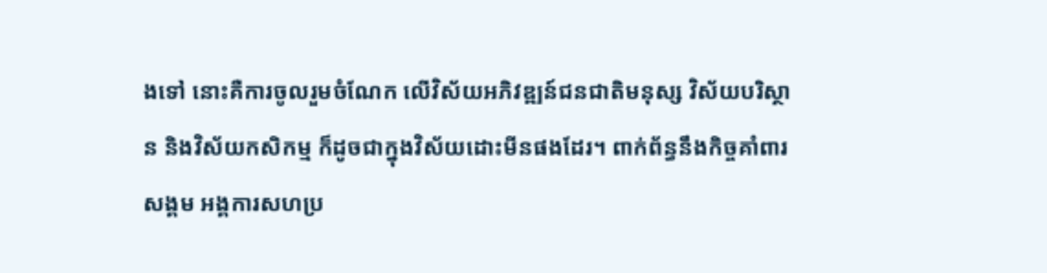ងទៅ នោះគឺការចូលរួមចំណែក លើវិស័យអភិវឌ្ឍន៍ជនជាតិមនុស្ស វិស័យបរិស្ថាន និងវិស័យកសិកម្ម ក៏ដូចជាក្នុងវិស័យដោះមីនផងដែរ។ ពាក់ព័ន្ធនឹងកិច្ចគាំពារសង្គម អង្គការសហប្រ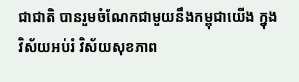ជាជាតិ បានរួមចំណែកជាមួយនឹងកម្ពុជាយើង ក្នុងវិស័យអប់រំ វិស័យសុខភាព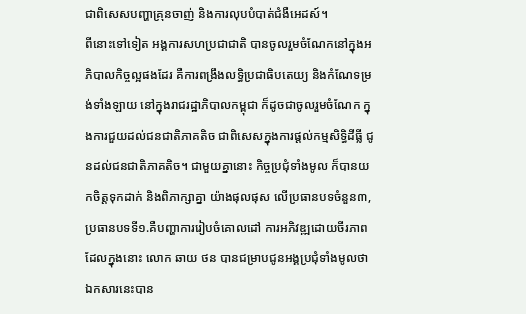ជាពិសេសបញ្ហាគ្រុនចាញ់ និងការលុបបំបាត់ជំងឺអេដស៍។
ពីនោះទៅទៀត អង្គការសហប្រជាជាតិ បានចូលរួមចំណែកនៅក្នុងអភិបាលកិច្ចល្អផងដែរ គឺការពង្រឹងលទ្ធិប្រជាធិបតេយ្យ និងកំណែទម្រង់ទាំងឡាយ នៅក្នុងរាជរដ្ឋាភិបាលកម្ពុជា ក៏ដូចជាចូលរួមចំណែក ក្នុងការជួយដល់ជនជាតិភាគតិច ជាពិសេសក្នុងការផ្តល់កម្មសិទ្ធិដីធ្លី ជូនដល់ជនជាតិភាគតិច។ ជាមួយគ្នានោះ កិច្ចប្រជុំទាំងមូល ក៏បានយកចិត្តទុកដាក់ និងពិភាក្សាគ្នា យ៉ាងផុលផុស លើប្រធានបទចំនួន៣, ប្រធានបទទី១.គឺបញ្ហាការរៀបចំគោលដៅ ការអភិវឌ្ឍដោយចីរភាព ដែលក្នុងនោះ លោក ឆាយ ថន បានជម្រាបជូនអង្គប្រជុំទាំងមូលថា ឯកសារនេះបាន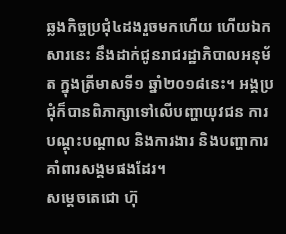ឆ្លងកិច្ចប្រជុំ៤ដងរួចមកហើយ ហើយឯកសារនេះ នឹងដាក់ជូនរាជរដ្ឋាភិបាលអនុម័ត ក្នុងត្រីមាសទី១ ឆ្នាំ២០១៨នេះ។ អង្គប្រជុំក៏បានពិភាក្សាទៅលើបញ្ហាយុវជន ការបណ្តុះបណ្តាល និងការងារ និងបញ្ហាការគាំពារសង្គមផងដែរ។
សម្តេចតេជោ ហ៊ុ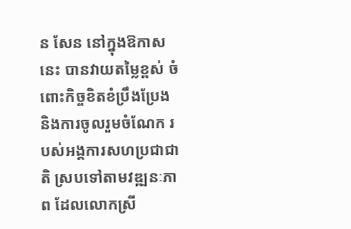ន សែន នៅក្នុងឱកាសនេះ បានវាយតម្លៃខ្ពស់ ចំពោះកិច្ចខិតខំប្រឹងប្រែង និងការចូលរួមចំណែក របស់អង្គការសហប្រជាជាតិ ស្របទៅតាមវឌ្ឍនៈភាព ដែលលោកស្រី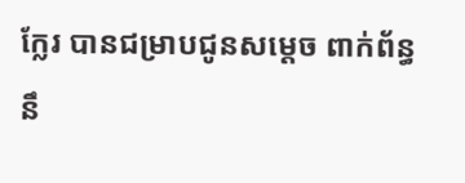ក្លែរ បានជម្រាបជូនសម្តេច ពាក់ព័ន្ធនឹ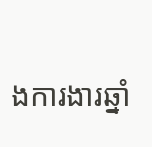ងការងារឆ្នាំ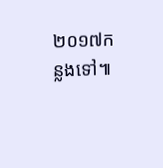២០១៧កន្លងទៅ៕